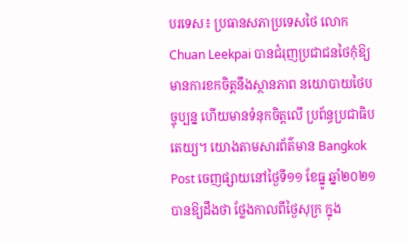បរទេស៖ ប្រធានសភាប្រទេសថៃ លោក Chuan Leekpai បានជំរុញប្រជាជនថៃកុំឱ្យ មានការខកចិត្តនឹងស្ថានភាព នយោបាយថៃបច្ចុប្បន្ន ហើយមានទំនុកចិត្តលើ ប្រព័ន្ធប្រជាធិបតេយ្យ។ យោងតាមសារព័ត៌មាន Bangkok Post ចេញផ្សាយនៅថ្ងៃទី១១ ខែធ្នូ ឆ្នាំ២០២១ បានឱ្យដឹងថា ថ្លែងកាលពីថ្ងៃសុក្រ ក្នុង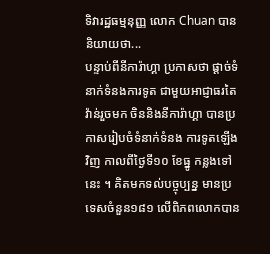ទិវារដ្ឋធម្មនុញ្ញ លោក Chuan បាននិយាយថា...
បន្ទាប់ពីនីការ៉ាហ្គា ប្រកាសថា ផ្តាច់ទំនាក់ទំនងការទូត ជាមួយអាជ្ញាធរតៃវ៉ាន់រួចមក ចិននិងនីការ៉ាហ្គា បានប្រកាសរៀបចំទំនាក់ទំនង ការទូតឡើងវិញ កាលពីថ្ងៃទី១០ ខែធ្នូ កន្លងទៅនេះ ។ គិតមកទល់បច្ចុប្បន្ន មានប្រទេសចំនួន១៨១ លើពិភពលោកបាន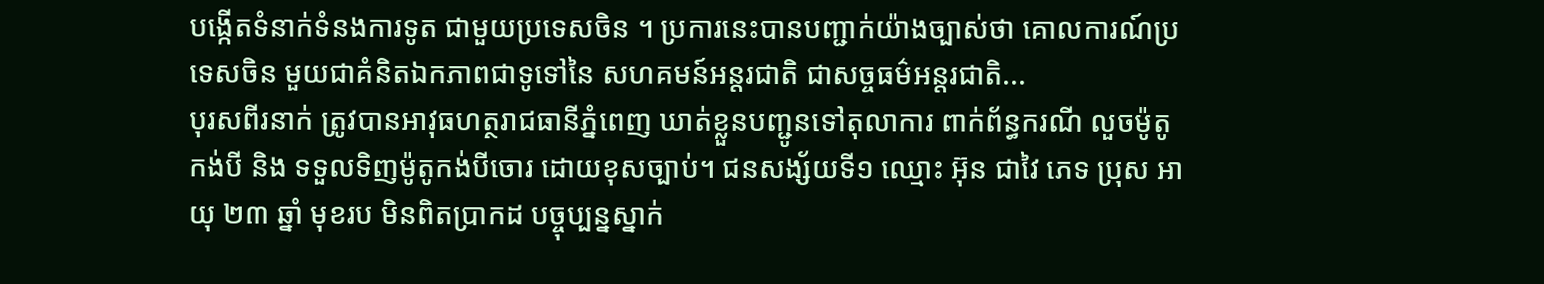បង្កើតទំនាក់ទំនងការទូត ជាមួយប្រទេសចិន ។ ប្រការនេះបានបញ្ជាក់យ៉ាងច្បាស់ថា គោលការណ៍ប្រទេសចិន មួយជាគំនិតឯកភាពជាទូទៅនៃ សហគមន៍អន្តរជាតិ ជាសច្ចធម៌អន្តរជាតិ...
បុរសពីរនាក់ ត្រូវបានអាវុធហត្ថរាជធានីភ្នំពេញ ឃាត់ខ្លួនបញ្ជូនទៅតុលាការ ពាក់ព័ន្ធករណី លួចម៉ូតូកង់បី និង ទទួលទិញម៉ូតូកង់បីចោរ ដោយខុសច្បាប់។ ជនសង្ស័យទី១ ឈ្មោះ អ៊ុន ជាវៃ ភេទ ប្រុស អាយុ ២៣ ឆ្នាំ មុខរប មិនពិតប្រាកដ បច្ចុប្បន្នស្នាក់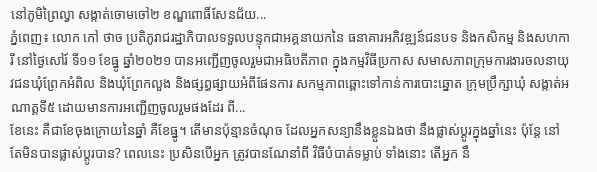នៅភូមិព្រៃល្វា សង្កាត់ចោមចៅ២ ខណ្ឌពោធិ៍សែនជ័យ...
ភ្នំពេញ៖ លោក កៅ ថាច ប្រតិភូរាជរដ្ឋាភិបាលទទួលបន្ទុកជាអគ្គនាយកនៃ ធនាគារអភិវឌ្ឍន៍ជនបទ និងកសិកម្ម និងសហការី នៅថ្ងៃសៅរ៍ ទី១១ ខែធ្នូ ឆ្នាំ២០២១ បានអញ្ជើញចូលរួមជាអធិបតីភាព ក្នុងកម្មវិធីប្រកាស សមាសភាពក្រុមការងារចលនាយុវជនឃុំព្រែកអំពិល និងឃុំព្រែកលួង និងផ្សព្ធផ្សាយអំពីផែនការ សកម្មភាពឆ្ពោះទៅកាន់ការបោះឆ្នោត ក្រុមប្រឹក្សាឃុំ សង្កាត់អណាត្តទី៥ ដោយមានការអញ្ជើញចូលរួមផងដែរ ពី...
ខែនេះ គឺជាខែចុងក្រោយនៃឆ្នាំ គឺខែធ្នូ។ តើមានប៉ុន្មានចំណុច ដែលអ្នកសន្យានឹងខ្លួនឯងថា នឹងផ្លាស់ប្តូរក្នុងឆ្នាំនេះ ប៉ុន្តែ នៅតែមិនបានផ្លាស់ប្តូរបាន? ពេលនេះ ប្រសិនបើអ្នក ត្រូវបានណែនាំពី វិធីបំបាត់ទម្លាប់ ទាំងនោះ តើអ្នក នឹ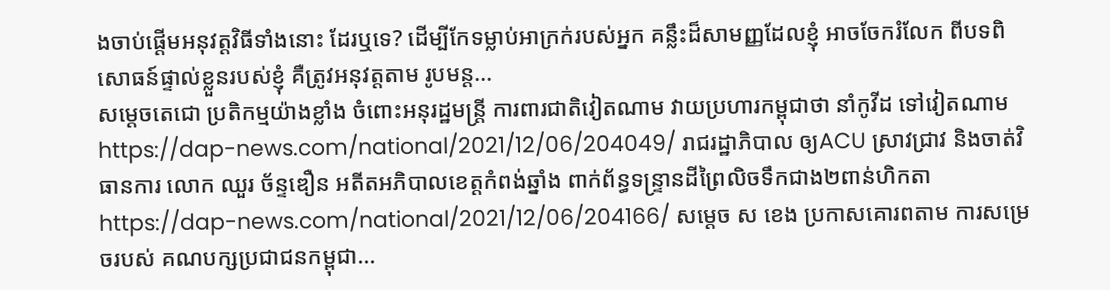ងចាប់ផ្តើមអនុវត្តវិធីទាំងនោះ ដែរឬទេ? ដើម្បីកែទម្លាប់អាក្រក់របស់អ្នក គន្លឹះដ៏សាមញ្ញដែលខ្ញុំ អាចចែករំលែក ពីបទពិសោធន៍ផ្ទាល់ខ្លួនរបស់ខ្ញុំ គឺត្រូវអនុវត្តតាម រូបមន្ត...
សម្តេចតេជោ ប្រតិកម្មយ៉ាងខ្លាំង ចំពោះអនុរដ្ឋមន្រ្តី ការពារជាតិវៀតណាម វាយប្រហារកម្ពុជាថា នាំកូវីដ ទៅវៀតណាមhttps://dap-news.com/national/2021/12/06/204049/ រាជរដ្ឋាភិបាល ឲ្យACU ស្រាវជ្រាវ និងចាត់វិធានការ លោក ឈួរ ច័ន្ទឌឿន អតីតអភិបាលខេត្តកំពង់ឆ្នាំង ពាក់ព័ន្ធទន្ទ្រានដីព្រៃលិចទឹកជាង២ពាន់ហិកតាhttps://dap-news.com/national/2021/12/06/204166/ សម្ដេច ស ខេង ប្រកាសគោរពតាម ការសម្រេចរបស់ គណបក្សប្រជាជនកម្ពុជា...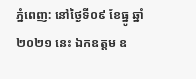ភ្នំពេញ: នៅថ្ងៃទី០៩ ខែធ្នូ ឆ្នាំ២០២១ នេះ ឯកឧត្តម ឧ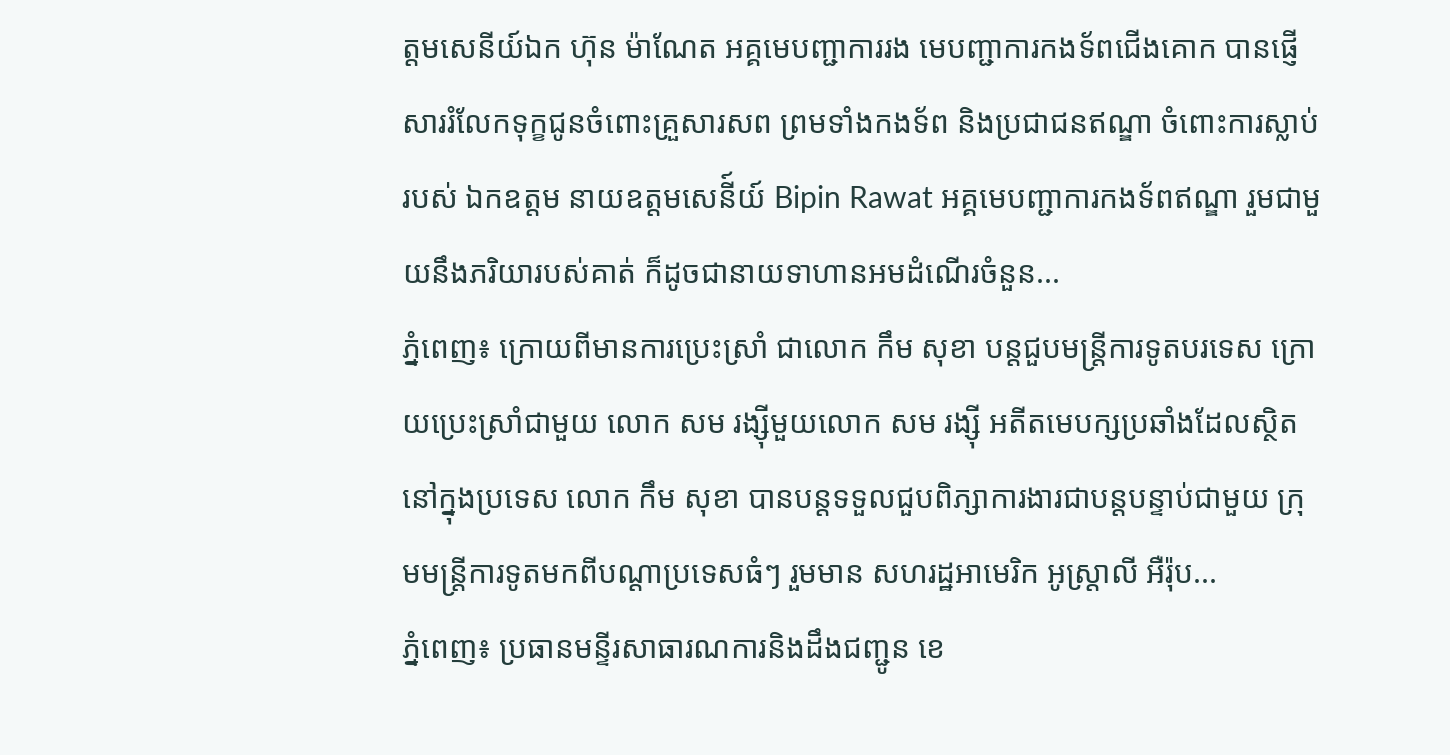ត្តមសេនីយ៍ឯក ហ៊ុន ម៉ាណែត អគ្គមេបញ្ជាការរង មេបញ្ជាការកងទ័ពជើងគោក បានផ្ញើសាររំលែកទុក្ខជូនចំពោះគ្រួសារសព ព្រមទាំងកងទ័ព និងប្រជាជនឥណ្ឌា ចំពោះការស្លាប់របស់ ឯកឧត្តម នាយឧត្តមសេនី៍យ៍ Bipin Rawat អគ្គមេបញ្ជាការកងទ័ពឥណ្ឌា រួមជាមួយនឹងភរិយារបស់គាត់ ក៏ដូចជានាយទាហានអមដំណើរចំនួន...
ភ្នំពេញ៖ ក្រោយពីមានការប្រេះស្រាំ ជាលោក កឹម សុខា បន្តជួបមន្រ្តីការទូតបរទេស ក្រោយប្រេះស្រាំជាមួយ លោក សម រង្ស៊ីមួយលោក សម រង្ស៊ី អតីតមេបក្សប្រឆាំងដែលស្ថិតនៅក្នុងប្រទេស លោក កឹម សុខា បានបន្តទទួលជួបពិភ្សាការងារជាបន្តបន្ទាប់ជាមួយ ក្រុមមន្រ្តីការទូតមកពីបណ្ដាប្រទេសធំៗ រួមមាន សហរដ្ឋអាមេរិក អូស្រ្តាលី អឺរ៉ុប...
ភ្នំពេញ៖ ប្រធានមន្ទីរសាធារណការនិងដឹងជញ្ជូន ខេ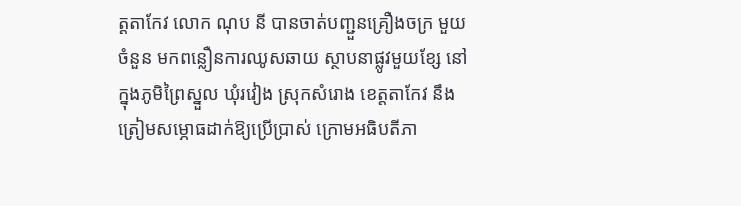ត្តតាកែវ លោក ណុប នី បានចាត់បញ្ជួនគ្រឿងចក្រ មួយចំនួន មកពន្លឿនការឈូសឆាយ ស្ថាបនាផ្លូវមួយខ្សែ នៅក្នុងភូមិព្រៃស្នួល ឃុំរវៀង ស្រុកសំរោង ខេត្តតាកែវ នឹងត្រៀមសម្ភោធដាក់ឱ្យប្រើប្រាស់ ក្រោមអធិបតីភា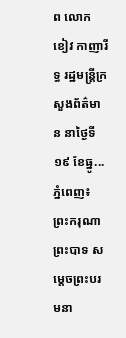ព លោក ខៀវ កាញារីទ្ធ រដ្ឋមន្រ្តីក្រសួងព័ត៌មាន នាថ្ងៃទី១៩ ខែធ្នូ...
ភ្នំពេញ៖ ព្រះករុណា ព្រះបាទ សម្ដេចព្រះបរមនា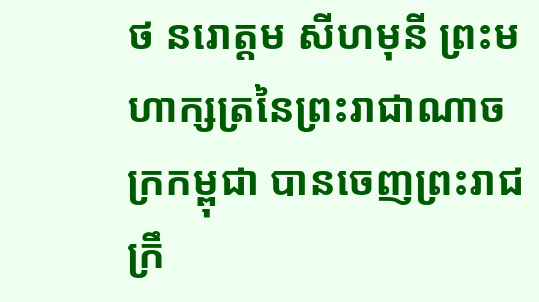ថ នរោត្ដម សីហមុនី ព្រះមហាក្សត្រនៃព្រះរាជាណាចក្រកម្ពុជា បានចេញព្រះរាជក្រឹ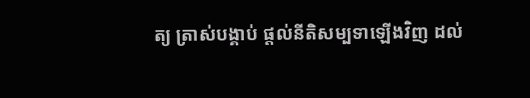ត្យ ត្រាស់បង្គាប់ ផ្តល់នីតិសម្បទាឡើងវិញ ដល់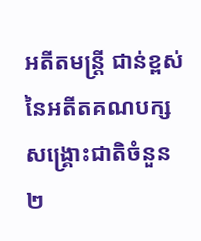អតីតមន្ត្រី ជាន់ខ្ពស់ នៃអតីតគណបក្សសង្គ្រោះជាតិចំនួន ២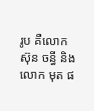រូប គឺលោក ស៊ុន ចន្ធី និងលោក មុត ផ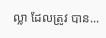ល្លា ដែលត្រូវ បាន...